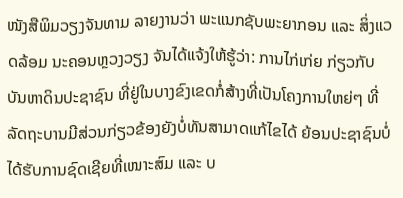ໜັງສືພິມວຽງຈັນທາມ ລາຍງານວ່າ ພະແນກຊັບພະຍາກອນ ແລະ ສິ່ງແວດລ້ອມ ນະຄອນຫຼວງວຽງ ຈັນໄດ້ແຈ້ງໃຫ້ຮູ້ວ່າ: ການໄກ່ເກ່ຍ ກ່ຽວກັບບັນຫາດິນປະຊາຊົນ ທີ່ຢູ່ໃນບາງຂົງເຂດກໍ່ສ້າງທີ່ເປັນໂຄງການໃຫຍ່ໆ ທີ່ລັດຖະບານມີສ່ວນກ່ຽວຂ້ອງຍັງບໍ່ທັນສາມາດແກ້ໄຂໄດ້ ຍ້ອນປະຊາຊົນບໍ່ໄດ້ຮັບການຊົດເຊີຍທີ່ເໜາະສົມ ແລະ ບ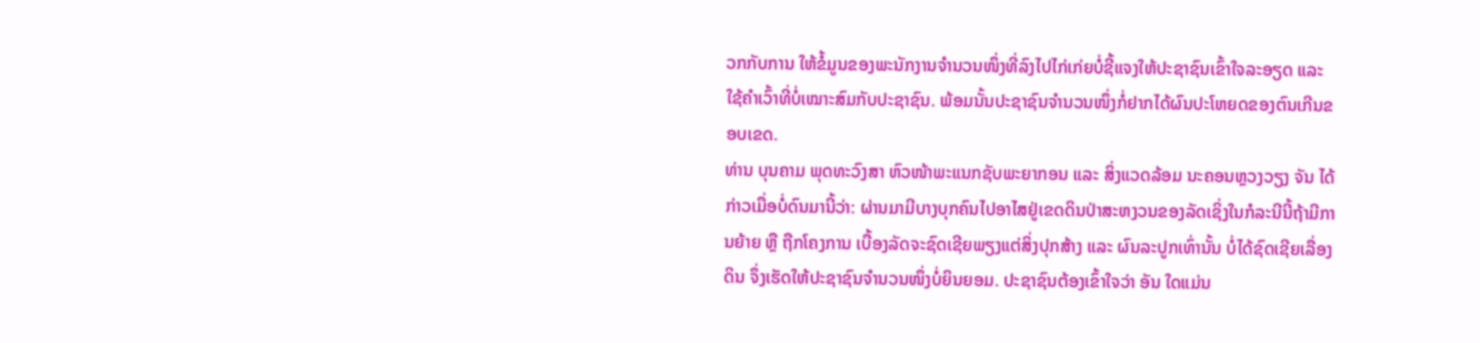ວກກັບການ ໃຫ້ຂໍ້ມູນຂອງພະນັກງານຈຳນວນໜຶ່ງທີ່ລົງໄປໄກ່ເກ່ຍບໍ່ຊີ້ແຈງໃຫ້ປະຊາຊົນເຂົ້າໃຈລະອຽດ ແລະ ໃຊ້ຄຳເວົ້າທີ່ບໍ່ເໝາະສົມກັບປະຊາຊົນ. ພ້ອມນັ້ນປະຊາຊົນຈໍານວນໜຶ່ງກໍ່ຢາກໄດ້ຜົນປະໂຫຍດຂອງຕົນເກີນຂອບເຂດ.
ທ່ານ ບຸນຄາມ ພຸດທະວົງສາ ຫົວໜ້າພະແນກຊັບພະຍາກອນ ແລະ ສິ່ງແວດລ້ອມ ນະຄອນຫຼວງວຽງ ຈັນ ໄດ້ກ່າວເມື່ອບໍ່ດົນມານີ້ວ່າ: ຜ່ານມາມີບາງບຸກຄົນໄປອາໄສຢູ່ເຂດດິນປ່າສະຫງວນຂອງລັດເຊິ່ງໃນກໍລະນີນີ້ຖ້າມີການຍ້າຍ ຫຼື ຖືກໂຄງການ ເບື້ອງລັດຈະຊົດເຊີຍພຽງແຕ່ສິ່ງປຸກສ້າງ ແລະ ຜົນລະປູກເທົ່ານັ້ນ ບໍ່ໄດ້ຊົດເຊີຍເລື່ອງດິນ ຈຶ່ງເຮັດໃຫ້ປະຊາຊົນຈຳນວນໜຶ່ງບໍ່ຍິນຍອມ. ປະຊາຊົນຕ້ອງເຂົ້າໃຈວ່າ ອັນ ໃດແມ່ນ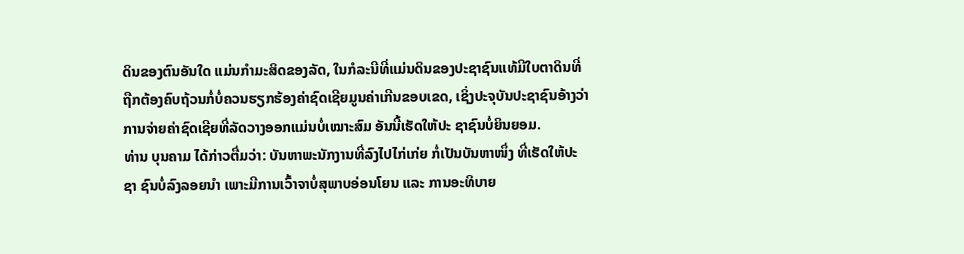ດິນຂອງຕົນອັນໃດ ແມ່ນກຳມະສິດຂອງລັດ, ໃນກໍລະນີທີ່ແມ່ນດິນຂອງປະຊາຊົນແທ້ມີໃບຕາດິນທີ່ຖືກຕ້ອງຄົບຖ້ວນກໍ່ບໍ່ຄວນຮຽກຮ້ອງຄ່າຊົດເຊີຍມູນຄ່າເກີນຂອບເຂດ, ເຊິ່ງປະຈຸບັນປະຊາຊົນອ້າງວ່າການຈ່າຍຄ່າຊົດເຊີຍທີ່ລັດວາງອອກແມ່ນບໍ່ເໝາະສົມ ອັນນີ້ເຮັດໃຫ້ປະ ຊາຊົນບໍ່ຍິນຍອມ.
ທ່ານ ບຸນຄາມ ໄດ້ກ່າວຕື່ມວ່າ: ບັນຫາພະນັກງານທີ່ລົງໄປໄກ່ເກ່ຍ ກໍ່ເປັນບັນຫາໜຶ່ງ ທີ່ເຮັດໃຫ້ປະຊາ ຊົນບໍ່ລົງລອຍນໍາ ເພາະມີການເວົ້າຈາບໍ່ສຸພາບອ່ອນໂຍນ ແລະ ການອະທິບາຍ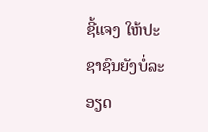ຊີ້ແຈງ ໃຫ້ປະຊາຊົນຍັງບໍ່ລະອຽດ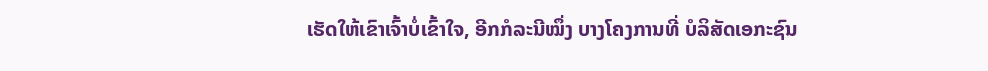ເຮັດໃຫ້ເຂົາເຈົ້າບໍ່ເຂົ້າໃຈ, ອີກກໍລະນີໝຶ່ງ ບາງໂຄງການທີ່ ບໍລິສັດເອກະຊົນ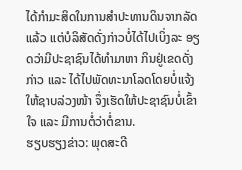ໄດ້ກຳມະສິດໃນການສຳປະທານດິນຈາກລັດແລ້ວ ແຕ່ບໍລິສັດດັ່ງກ່າວບໍ່ໄດ້ໄປເບິ່ງລະ ອຽດວ່າມີປະຊາຊົນໄດ້ທໍາມາຫາ ກິນຢູ່ເຂດດັ່ງກ່າວ ແລະ ໄດ້ໄປພັດທະນາໂລດໂດຍບໍ່ແຈ້ງ ໃຫ້ຊາບລ່ວງໜ້າ ຈຶ່ງເຮັດໃຫ້ປະຊາຊົນບໍ່ເຂົ້າໃຈ ແລະ ມີການຕໍ່ວ່າຕໍ່ຂານ.
ຮຽບຮຽງຂ່າວ: ພຸດສະດີ